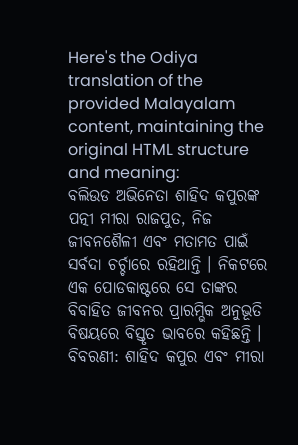Here's the Odiya translation of the provided Malayalam content, maintaining the original HTML structure and meaning:
ବଲିଉଡ ଅଭିନେତା ଶାହିଦ କପୁରଙ୍କ ପତ୍ନୀ ମୀରା ରାଜପୁତ, ନିଜ ଜୀବନଶୈଳୀ ଏବଂ ମତାମତ ପାଇଁ ସର୍ବଦା ଚର୍ଚ୍ଚାରେ ରହିଥାନ୍ତି । ନିକଟରେ ଏକ ପୋଡକାଷ୍ଟରେ ସେ ତାଙ୍କର ବିବାହିତ ଜୀବନର ପ୍ରାରମ୍ଭିକ ଅନୁଭୂତି ବିଷୟରେ ବିସ୍ତୃତ ଭାବରେ କହିଛନ୍ତି ।
ବିବରଣୀ: ଶାହିଦ କପୁର ଏବଂ ମୀରା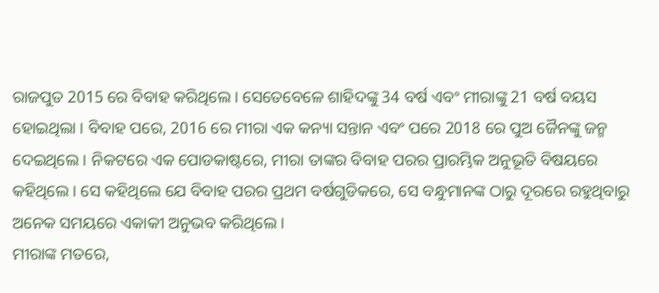ରାଜପୁତ 2015 ରେ ବିବାହ କରିଥିଲେ । ସେତେବେଳେ ଶାହିଦଙ୍କୁ 34 ବର୍ଷ ଏବଂ ମୀରାଙ୍କୁ 21 ବର୍ଷ ବୟସ ହୋଇଥିଲା । ବିବାହ ପରେ, 2016 ରେ ମୀରା ଏକ କନ୍ୟା ସନ୍ତାନ ଏବଂ ପରେ 2018 ରେ ପୁଅ ଜୈନଙ୍କୁ ଜନ୍ମ ଦେଇଥିଲେ । ନିକଟରେ ଏକ ପୋଡକାଷ୍ଟରେ, ମୀରା ତାଙ୍କର ବିବାହ ପରର ପ୍ରାରମ୍ଭିକ ଅନୁଭୂତି ବିଷୟରେ କହିଥିଲେ । ସେ କହିଥିଲେ ଯେ ବିବାହ ପରର ପ୍ରଥମ ବର୍ଷଗୁଡିକରେ, ସେ ବନ୍ଧୁମାନଙ୍କ ଠାରୁ ଦୂରରେ ରହୁଥିବାରୁ ଅନେକ ସମୟରେ ଏକାକୀ ଅନୁଭବ କରିଥିଲେ ।
ମୀରାଙ୍କ ମତରେ,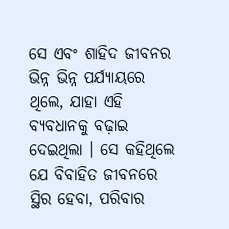ସେ ଏବଂ ଶାହିଦ ଜୀବନର ଭିନ୍ନ ଭିନ୍ନ ପର୍ଯ୍ୟାୟରେ ଥିଲେ, ଯାହା ଏହି ବ୍ୟବଧାନକୁ ବଢ଼ାଇ ଦେଇଥିଲା । ସେ କହିଥିଲେ ଯେ ବିବାହିତ ଜୀବନରେ ସ୍ଥିର ହେବା, ପରିବାର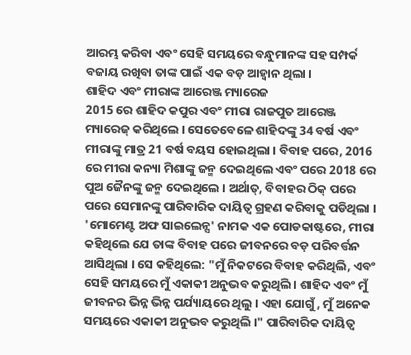ଆରମ୍ଭ କରିବା ଏବଂ ସେହି ସମୟରେ ବନ୍ଧୁମାନଙ୍କ ସହ ସମ୍ପର୍କ ବଜାୟ ରଖିବା ତାଙ୍କ ପାଇଁ ଏକ ବଡ଼ ଆହ୍ୱାନ ଥିଲା ।
ଶାହିଦ ଏବଂ ମୀରାଙ୍କ ଆରେଞ୍ଜ ମ୍ୟାରେଜ
2015 ରେ ଶାହିଦ କପୁର ଏବଂ ମୀରା ରାଜପୁତ ଆରେଞ୍ଜ ମ୍ୟାରେଜ୍ କରିଥିଲେ । ସେତେବେଳେ ଶାହିଦଙ୍କୁ 34 ବର୍ଷ ଏବଂ ମୀରାଙ୍କୁ ମାତ୍ର 21 ବର୍ଷ ବୟସ ହୋଇଥିଲା । ବିବାହ ପରେ, 2016 ରେ ମୀରା କନ୍ୟା ମିଶାଙ୍କୁ ଜନ୍ମ ଦେଇଥିଲେ ଏବଂ ପରେ 2018 ରେ ପୁଅ ଜୈନଙ୍କୁ ଜନ୍ମ ଦେଇଥିଲେ । ଅର୍ଥାତ୍, ବିବାହର ଠିକ୍ ପରେ ପରେ ସେମାନଙ୍କୁ ପାରିବାରିକ ଦାୟିତ୍ୱ ଗ୍ରହଣ କରିବାକୁ ପଡିଥିଲା ।
'ମୋମେଣ୍ଟ ଅଫ ସାଇଲେନ୍ସ' ନାମକ ଏକ ପୋଡକାଷ୍ଟରେ, ମୀରା କହିଥିଲେ ଯେ ତାଙ୍କ ବିବାହ ପରେ ଜୀବନରେ ବଡ଼ ପରିବର୍ତ୍ତନ ଆସିଥିଲା । ସେ କହିଥିଲେ: "ମୁଁ ନିକଟରେ ବିବାହ କରିଥିଲି, ଏବଂ ସେହି ସମୟରେ ମୁଁ ଏକାକୀ ଅନୁଭବ କରୁଥିଲି । ଶାହିଦ ଏବଂ ମୁଁ ଜୀବନର ଭିନ୍ନ ଭିନ୍ନ ପର୍ଯ୍ୟାୟରେ ଥିଲୁ । ଏହା ଯୋଗୁଁ, ମୁଁ ଅନେକ ସମୟରେ ଏକାକୀ ଅନୁଭବ କରୁଥିଲି ।" ପାରିବାରିକ ଦାୟିତ୍ୱ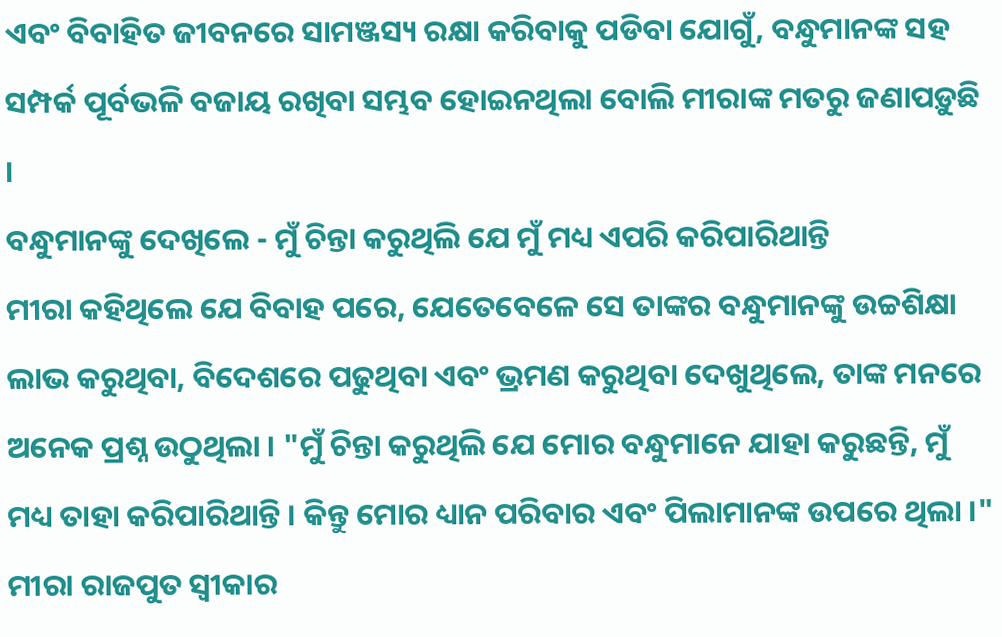ଏବଂ ବିବାହିତ ଜୀବନରେ ସାମଞ୍ଜସ୍ୟ ରକ୍ଷା କରିବାକୁ ପଡିବା ଯୋଗୁଁ, ବନ୍ଧୁମାନଙ୍କ ସହ ସମ୍ପର୍କ ପୂର୍ବଭଳି ବଜାୟ ରଖିବା ସମ୍ଭବ ହୋଇନଥିଲା ବୋଲି ମୀରାଙ୍କ ମତରୁ ଜଣାପଡ଼ୁଛି ।
ବନ୍ଧୁମାନଙ୍କୁ ଦେଖିଲେ - ମୁଁ ଚିନ୍ତା କରୁଥିଲି ଯେ ମୁଁ ମଧ୍ୟ ଏପରି କରିପାରିଥାନ୍ତି
ମୀରା କହିଥିଲେ ଯେ ବିବାହ ପରେ, ଯେତେବେଳେ ସେ ତାଙ୍କର ବନ୍ଧୁମାନଙ୍କୁ ଉଚ୍ଚଶିକ୍ଷା ଲାଭ କରୁଥିବା, ବିଦେଶରେ ପଢୁଥିବା ଏବଂ ଭ୍ରମଣ କରୁଥିବା ଦେଖୁଥିଲେ, ତାଙ୍କ ମନରେ ଅନେକ ପ୍ରଶ୍ନ ଉଠୁଥିଲା । "ମୁଁ ଚିନ୍ତା କରୁଥିଲି ଯେ ମୋର ବନ୍ଧୁମାନେ ଯାହା କରୁଛନ୍ତି, ମୁଁ ମଧ୍ୟ ତାହା କରିପାରିଥାନ୍ତି । କିନ୍ତୁ ମୋର ଧ୍ୟାନ ପରିବାର ଏବଂ ପିଲାମାନଙ୍କ ଉପରେ ଥିଲା ।" ମୀରା ରାଜପୁତ ସ୍ୱୀକାର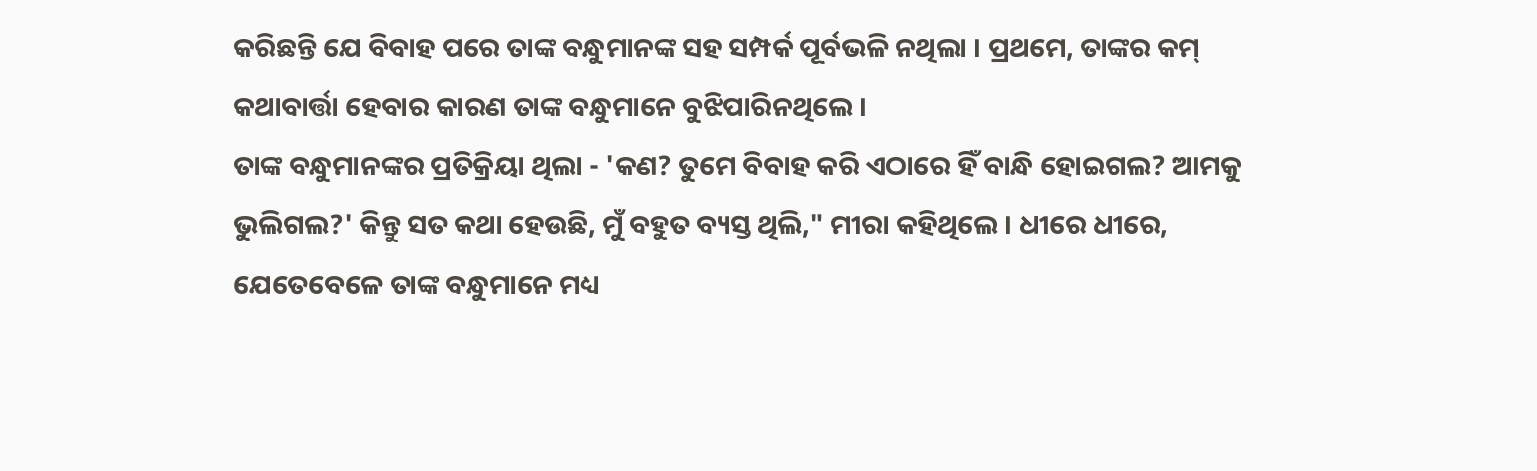କରିଛନ୍ତି ଯେ ବିବାହ ପରେ ତାଙ୍କ ବନ୍ଧୁମାନଙ୍କ ସହ ସମ୍ପର୍କ ପୂର୍ବଭଳି ନଥିଲା । ପ୍ରଥମେ, ତାଙ୍କର କମ୍ କଥାବାର୍ତ୍ତା ହେବାର କାରଣ ତାଙ୍କ ବନ୍ଧୁମାନେ ବୁଝିପାରିନଥିଲେ ।
ତାଙ୍କ ବନ୍ଧୁମାନଙ୍କର ପ୍ରତିକ୍ରିୟା ଥିଲା - 'କଣ? ତୁମେ ବିବାହ କରି ଏଠାରେ ହିଁ ବାନ୍ଧି ହୋଇଗଲ? ଆମକୁ ଭୁଲିଗଲ?' କିନ୍ତୁ ସତ କଥା ହେଉଛି, ମୁଁ ବହୁତ ବ୍ୟସ୍ତ ଥିଲି," ମୀରା କହିଥିଲେ । ଧୀରେ ଧୀରେ, ଯେତେବେଳେ ତାଙ୍କ ବନ୍ଧୁମାନେ ମଧ୍ୟ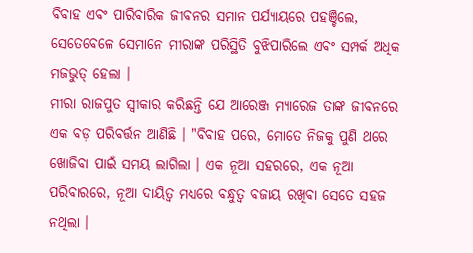ବିବାହ ଏବଂ ପାରିବାରିକ ଜୀବନର ସମାନ ପର୍ଯ୍ୟାୟରେ ପହଞ୍ଚିଲେ, ସେତେବେଳେ ସେମାନେ ମୀରାଙ୍କ ପରିସ୍ଥିତି ବୁଝିପାରିଲେ ଏବଂ ସମ୍ପର୍କ ଅଧିକ ମଜଭୁତ୍ ହେଲା ।
ମୀରା ରାଜପୁତ ସ୍ୱୀକାର କରିଛନ୍ତି ଯେ ଆରେଞ୍ଜ ମ୍ୟାରେଜ ତାଙ୍କ ଜୀବନରେ ଏକ ବଡ଼ ପରିବର୍ତ୍ତନ ଆଣିଛି । "ବିବାହ ପରେ, ମୋତେ ନିଜକୁ ପୁଣି ଥରେ ଖୋଜିବା ପାଇଁ ସମୟ ଲାଗିଲା । ଏକ ନୂଆ ସହରରେ, ଏକ ନୂଆ ପରିବାରରେ, ନୂଆ ଦାୟିତ୍ୱ ମଧ୍ୟରେ ବନ୍ଧୁତ୍ୱ ବଜାୟ ରଖିବା ସେତେ ସହଜ ନଥିଲା ।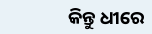କିନ୍ତୁ ଧୀରେ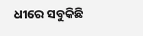ଧୀରେ ସବୁକିଛି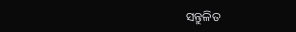ସନ୍ତୁଳିତ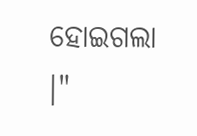ହୋଇଗଲା ।"